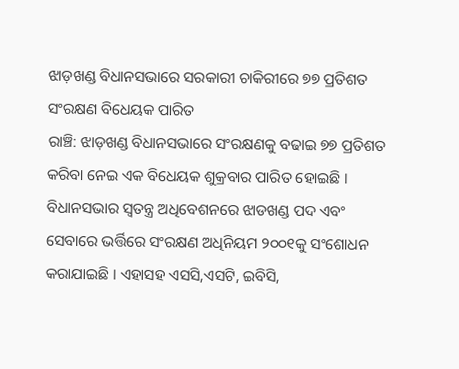ଝାଡ଼ଖଣ୍ଡ ବିଧାନସଭାରେ ସରକାରୀ ଚାକିରୀରେ ୭୭ ପ୍ରତିଶତ ସଂରକ୍ଷଣ ବିଧେୟକ ପାରିତ
ରାଞ୍ଚି: ଝାଡ଼ଖଣ୍ଡ ବିଧାନସଭାରେ ସଂରକ୍ଷଣକୁ ବଢାଇ ୭୭ ପ୍ରତିଶତ କରିବା ନେଇ ଏକ ବିଧେୟକ ଶୁକ୍ରବାର ପାରିତ ହୋଇଛି । ବିଧାନସଭାର ସ୍ୱତନ୍ତ୍ର ଅଧିବେଶନରେ ଝାଡଖଣ୍ଡ ପଦ ଏବଂ ସେବାରେ ଭର୍ତ୍ତିରେ ସଂରକ୍ଷଣ ଅଧିନିୟମ ୨୦୦୧କୁ ସଂଶୋଧନ କରାଯାଇଛି । ଏହାସହ ଏସସି,ଏସଟି, ଇବିସି,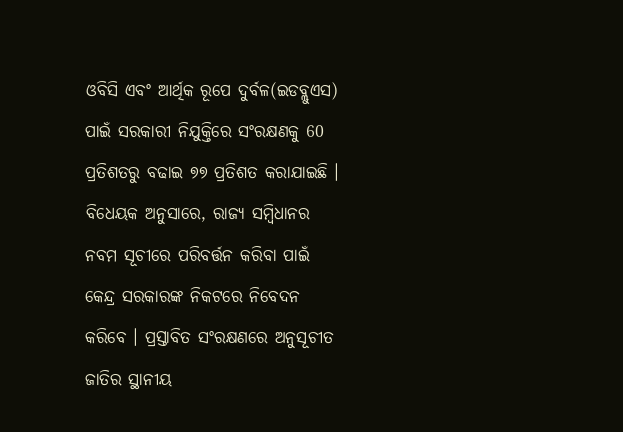ଓବିସି ଏବଂ ଆର୍ଥିକ ରୂପେ ଦୁର୍ବଳ(ଇଡବ୍ଲୁଏସ) ପାଇଁ ସରକାରୀ ନିଯୁକ୍ତିରେ ସଂରକ୍ଷଣକୁ 60 ପ୍ରତିଶତରୁ ବଢାଇ ୭୭ ପ୍ରତିଶତ କରାଯାଇଛି ।
ବିଧେୟକ ଅନୁସାରେ, ରାଜ୍ୟ ସମ୍ୱିଧାନର ନବମ ସୂଚୀରେ ପରିବର୍ତ୍ତନ କରିବା ପାଇଁ କେନ୍ଦ୍ର ସରକାରଙ୍କ ନିକଟରେ ନିବେଦନ କରିବେ । ପ୍ରସ୍ତାବିତ ସଂରକ୍ଷଣରେ ଅନୁସୂଚୀତ ଜାତିର ସ୍ଥାନୀୟ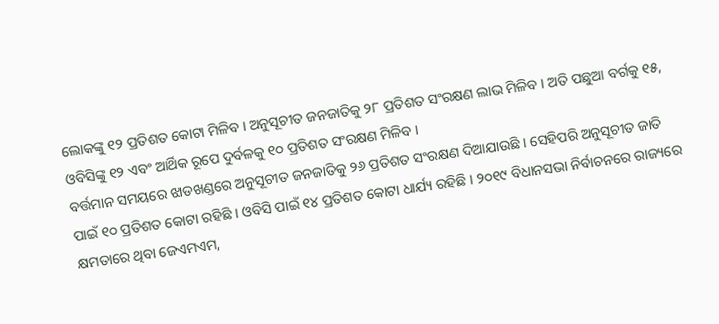ଲୋକଙ୍କୁ ୧୨ ପ୍ରତିଶତ କୋଟା ମିଳିବ । ଅନୁସୂଚୀତ ଜନଜାତିକୁ ୨୮ ପ୍ରତିଶତ ସଂରକ୍ଷଣ ଲାଭ ମିଳିବ । ଅତି ପଛୁଆ ବର୍ଗକୁ ୧୫, ଓବିସିଙ୍କୁ ୧୨ ଏବଂ ଆର୍ଥିକ ରୂପେ ଦୁର୍ବଳକୁ ୧୦ ପ୍ରତିଶତ ସଂରକ୍ଷଣ ମିଳିବ ।
ବର୍ତ୍ତମାନ ସମୟରେ ଝାଡଖଣ୍ଡରେ ଅନୁସୂଚୀତ ଜନଜାତିକୁ ୨୬ ପ୍ରତିଶତ ସଂରକ୍ଷଣ ଦିଆଯାଉଛି । ସେହିପରି ଅନୁସୂଚୀତ ଜାତି ପାଇଁ ୧୦ ପ୍ରତିଶତ କୋଟା ରହିଛି । ଓବିସି ପାଇଁ ୧୪ ପ୍ରତିଶତ କୋଟା ଧାର୍ଯ୍ୟ ରହିଛି । ୨୦୧୯ ବିଧାନସଭା ନିର୍ବାଚନରେ ରାଜ୍ୟରେ କ୍ଷମତାରେ ଥିବା ଜେଏମଏମ,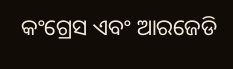କଂଗ୍ରେସ ଏବଂ ଆରଜେଡି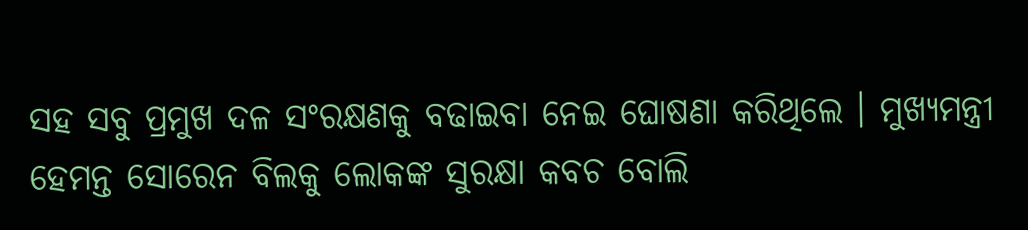ସହ ସବୁ ପ୍ରମୁଖ ଦଳ ସଂରକ୍ଷଣକୁ ବଢାଇବା ନେଇ ଘୋଷଣା କରିଥିଲେ । ମୁଖ୍ୟମନ୍ତ୍ରୀ ହେମନ୍ତ ସୋରେନ ବିଲକୁ ଲୋକଙ୍କ ସୁରକ୍ଷା କବଚ ବୋଲି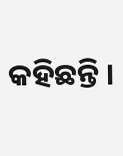କହିଛନ୍ତି ।